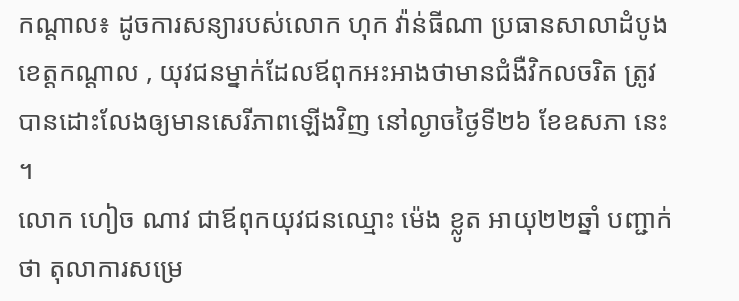កណ្ដាល៖ ដូចការសន្យារបស់លោក ហុក វ៉ាន់ធីណា ប្រធានសាលាដំបូងខេត្តកណ្ដាល , យុវជនម្នាក់ដែលឪពុកអះអាងថាមានជំងឺវិកលចរិត ត្រូវបានដោះលែងឲ្យមានសេរីភាពឡើងវិញ នៅល្ងាចថ្ងៃទី២៦ ខែឧសភា នេះ ។
លោក ហៀច ណាវ ជាឪពុកយុវជនឈ្មោះ ម៉េង ខ្លូត អាយុ២២ឆ្នាំ បញ្ជាក់ថា តុលាការសម្រេ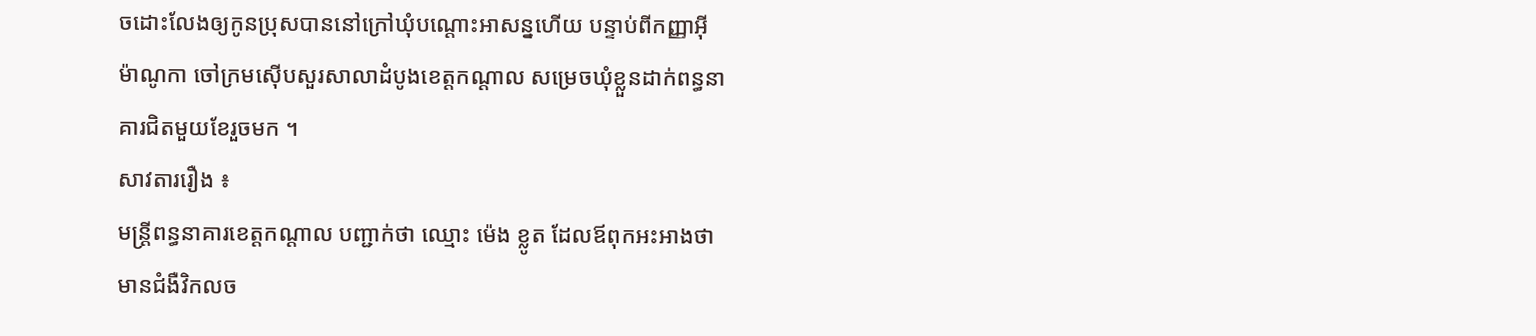ចដោះលែងឲ្យកូនប្រុសបាននៅក្រៅឃុំបណ្តោះអាសន្នហើយ បន្ទាប់ពីកញ្ញាអ៊ី ម៉ាណូកា ចៅក្រមស៊ើបសួរសាលាដំបូងខេត្តកណ្ដាល សម្រេចឃុំខ្លួនដាក់ពន្ធនាគារជិតមួយខែរួចមក ។
សាវតាររឿង ៖
មន្ត្រីពន្ធនាគារខេត្តកណ្ដាល បញ្ជាក់ថា ឈ្មោះ ម៉េង ខ្លូត ដែលឪពុកអះអាងថាមានជំងឺវិកលច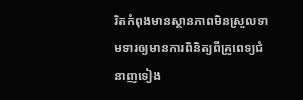រិតកំពុងមានស្ថានភាពមិនស្រួលទាមទារឲ្យមានការពិនិត្យពីគ្រូពេទ្យជំនាញទៀង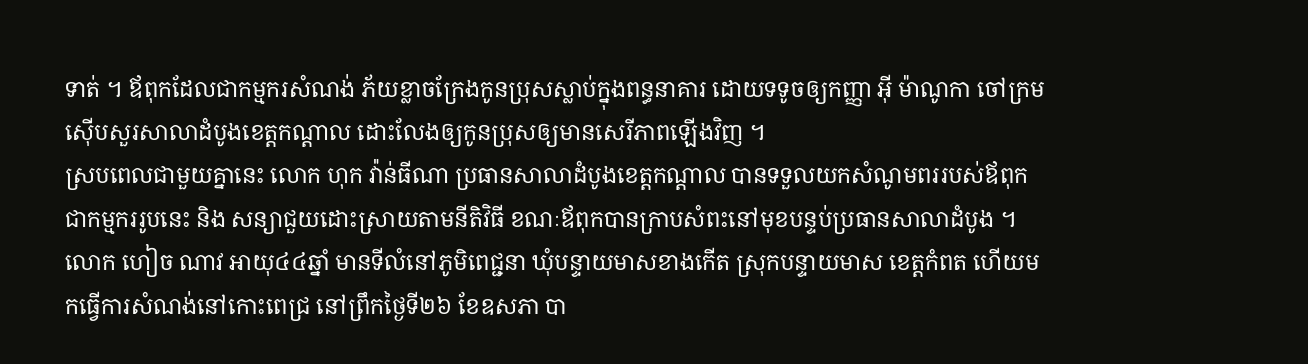ទាត់ ។ ឪពុកដែលជាកម្មករសំណង់ ភ័យខ្លាចក្រែងកូនប្រុសស្លាប់ក្នុងពន្ធនាគារ ដោយទទូចឲ្យកញ្ញា អ៊ី ម៉ាណូកា ចៅក្រមស៊ើបសួរសាលាដំបូងខេត្តកណ្ដាល ដោះលែងឲ្យកូនប្រុសឲ្យមានសេរីភាពឡើងវិញ ។
ស្របពេលជាមួយគ្នានេះ លោក ហុក វ៉ាន់ធីណា ប្រធានសាលាដំបូងខេត្តកណ្តាល បានទទួលយកសំណូមពររបស់ឪពុកជាកម្មកររូបនេះ និង សន្យាជួយដោះស្រាយតាមនីតិវិធី ខណៈឪពុកបានក្រាបសំពះនៅមុខបន្ទប់ប្រធានសាលាដំបូង ។
លោក ហៀច ណាវ អាយុ៤៤ឆ្នាំ មានទីលំនៅភូមិពេជ្ជនា ឃុំបន្ទាយមាសខាងកើត ស្រុកបន្ទាយមាស ខេត្តកំពត ហើយមកធ្វើការសំណង់នៅកោះពេជ្រ នៅព្រឹកថ្ងៃទី២៦ ខែឧសភា បា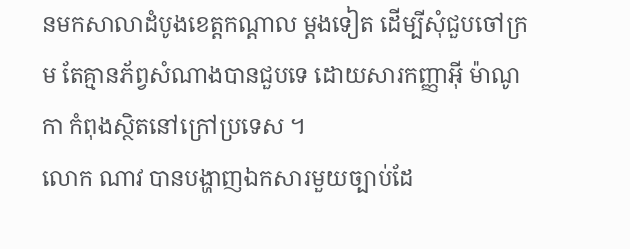នមកសាលាដំបូងខេត្តកណ្ដាល ម្តងទៀត ដើម្បីសុំជួបចៅក្រម តែគ្មានភ័ព្វសំណាងបានជួបទេ ដោយសារកញ្ញាអ៊ី ម៉ាណូកា កំពុងស្ថិតនៅក្រៅប្រទេស ។
លោក ណាវ បានបង្ហាញឯកសារមួយច្បាប់ដែ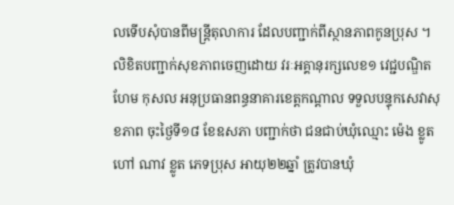លទើបសុំបានពីមន្ត្រីតុលាការ ដែលបញ្ជាក់ពីស្ថានភាពកូនប្រុស ។
លិខិតបញ្ជាក់សុខភាពចេញដោយ វរៈអគ្គានុរក្សលេខ១ វេជ្ជបណ្ឌិត ហែម កុសល អនុប្រធានពន្ធនាគារខេត្តកណ្ដាល ទទួលបន្ទុកសេវាសុខភាព ចុះថ្ងៃទី១៨ ខែឧសភា បញ្ជាក់ថា ជនជាប់ឃុំឈ្មោះ ម៉េង ខ្លូត ហៅ ណាវ ខ្លូត ភេទប្រុស អាយុ២២ឆ្នាំ ត្រូវបានឃុំ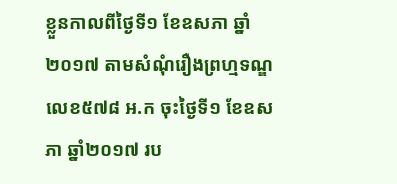ខ្លួនកាលពីថ្ងៃទី១ ខែឧសភា ឆ្នាំ២០១៧ តាមសំណុំរឿងព្រហ្មទណ្ឌលេខ៥៧៨ អ.ក ចុះថ្ងៃទី១ ខែឧសភា ឆ្នាំ២០១៧ រប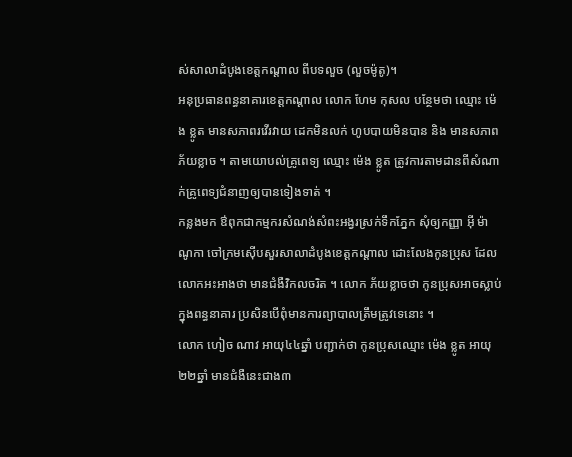ស់សាលាដំបូងខេត្តកណ្តាល ពីបទលួច (លួចម៉ូតូ)។
អនុប្រធានពន្ធនាគារខេត្តកណ្ដាល លោក ហែម កុសល បន្ថែមថា ឈ្មោះ ម៉េង ខ្លូត មានសភាពរវើរវាយ ដេកមិនលក់ ហូបបាយមិនបាន និង មានសភាពភ័យខ្លាច ។ តាមយោបល់គ្រូពេទ្យ ឈ្មោះ ម៉េង ខ្លូត ត្រូវការតាមដានពីសំណាក់គ្រូពេទ្យជំនាញឲ្យបានទៀងទាត់ ។
កន្លងមក ឳពុកជាកម្មករសំណង់សំពះអង្វរស្រក់ទឹកភ្នែក សុំឲ្យកញ្ញា អ៊ី ម៉ាណូកា ចៅក្រមស៊ើបសួរសាលាដំបូងខេត្តកណ្ដាល ដោះលែងកូនប្រុស ដែលលោកអះអាងថា មានជំងឺវិកលចរិត ។ លោក ភ័យខ្លាចថា កូនប្រុសអាចស្លាប់ក្នុងពន្ធនាគារ ប្រសិនបើពុំមានការព្យាបាលត្រឹមត្រូវទេនោះ ។
លោក ហៀច ណាវ អាយុ៤៤ឆ្នាំ បញ្ជាក់ថា កូនប្រុសឈ្មោះ ម៉េង ខ្លូត អាយុ២២ឆ្នាំ មានជំងឺនេះជាង៣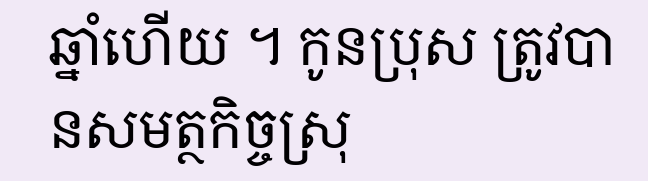ឆ្នាំហើយ ។ កូនប្រុស ត្រូវបានសមត្ថកិច្ចស្រុ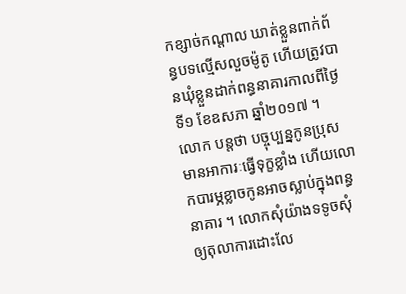កខ្សាច់កណ្ដាល ឃាត់ខ្លួនពាក់ព័ន្ធបទល្មើសលួចម៉ូតូ ហើយត្រូវបានឃុំខ្លួនដាក់ពន្ធនាគារកាលពីថ្ងៃទី១ ខែឧសភា ឆ្នាំ២០១៧ ។
លោក បន្តថា បច្ចុប្បន្នកូនប្រុសមានអាការៈធ្វើទុក្ខខ្លាំង ហើយលោកបារម្ភខ្លាចកូនអាចស្លាប់ក្នុងពន្ធនាគារ ។ លោកសុំយ៉ាងទទូចសុំឲ្យតុលាការដោះលែ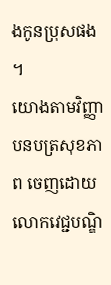ងកូនប្រុសផង ។
យោងតាមវិញ្ញាបនបត្រសុខភាព ចេញដោយលោកវេជ្ជបណ្ឌិ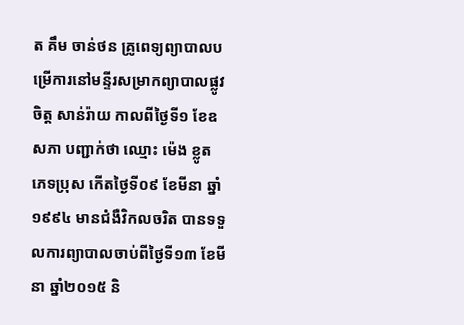ត គឹម ចាន់ថន គ្រូពេទ្យព្យាបាលបម្រើការនៅមន្ទីរសម្រាកព្យាបាលផ្លូវចិត្ត សាន់រ៉ាយ កាលពីថ្ងៃទី១ ខែឧសភា បញ្ជាក់ថា ឈ្មោះ ម៉េង ខ្លូត ភេទប្រុស កើតថ្ងៃទី០៩ ខែមីនា ឆ្នាំ១៩៩៤ មានជំងឺវិកលចរិត បានទទួលការព្យាបាលចាប់ពីថ្ងៃទី១៣ ខែមីនា ឆ្នាំ២០១៥ និ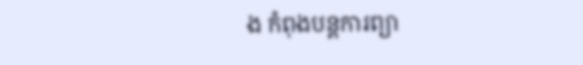ង កំពុងបន្តការព្យា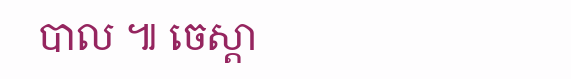បាល ៕ ចេស្តា